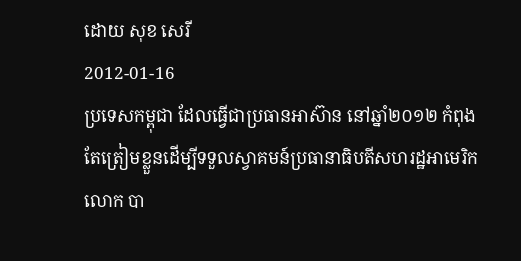ដោយ សុខ សេរី
2012-01-16
ប្រទេសកម្ពុជា ដែលធ្វើជាប្រធានអាស៊ាន នៅឆ្នាំ២០១២ កំពុងតែត្រៀមខ្លួនដើម្បីទទួលស្វាគមន៍ប្រធានាធិបតីសហរដ្ឋអាមេរិក លោក បា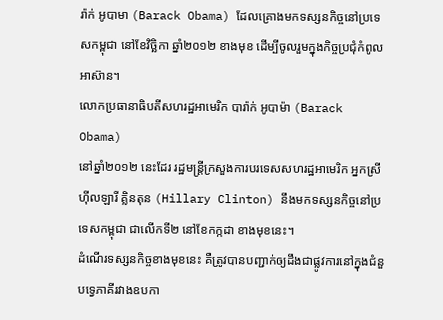រ៉ាក់ អូបាមា (Barack Obama) ដែលគ្រោងមកទស្សនកិច្ចនៅប្រទេសកម្ពុជា នៅខែវិច្ឆិកា ឆ្នាំ២០១២ ខាងមុខ ដើម្បីចូលរួមក្នុងកិច្ចប្រជុំកំពូលអាស៊ាន។
លោកប្រធានាធិបតីសហរដ្ឋអាមេរិក បារ៉ាក់ អូបាម៉ា (Barack Obama)
នៅឆ្នាំ២០១២ នេះដែរ រដ្ឋមន្រ្តីក្រសួងការបរទេសសហរដ្ឋអាមេរិក អ្នកស្រី ហ៊ីលឡារី គ្លិនតុន (Hillary Clinton) នឹងមកទស្សនកិច្ចនៅប្រទេសកម្ពុជា ជាលើកទី២ នៅខែកក្កដា ខាងមុខនេះ។
ដំណើរទស្សនកិច្ចខាងមុខនេះ គឺត្រូវបានបញ្ជាក់ឲ្យដឹងជាផ្លូវការនៅក្នុងជំនួបទ្វេភាគីរវាងឧបកា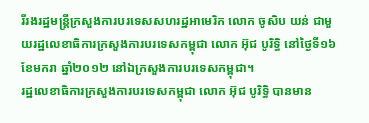រីរងរដ្ឋមន្រ្តីក្រសួងការបរទេសសហរដ្ឋអាមេរិក លោក ចូសិប យន់ ជាមួយរដ្ឋលេខាធិការក្រសួងការបរទេសកម្ពុជា លោក អ៊ុជ បូរិទ្ធិ នៅថ្ងៃទី១៦ ខែមករា ឆ្នាំ២០១២ នៅឯក្រសួងការបរទេសកម្ពុជា។
រដ្ឋលេខាធិការក្រសួងការបរទេសកម្ពុជា លោក អ៊ុជ បូរិទ្ធិ បានមាន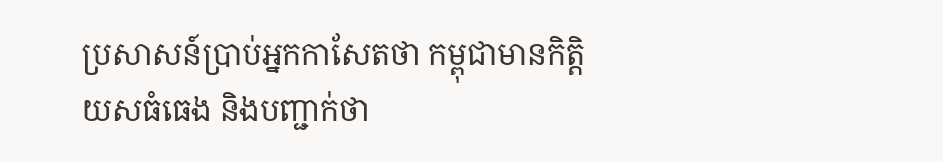ប្រសាសន៍ប្រាប់អ្នកកាសែតថា កម្ពុជាមានកិត្តិយសធំធេង និងបញ្ជាក់ថា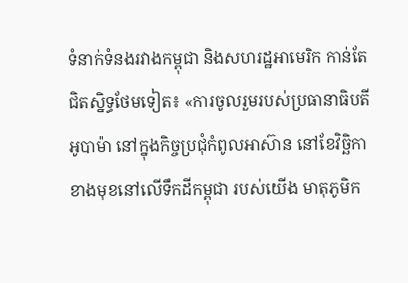ទំនាក់ទំនងរវាងកម្ពុជា និងសហរដ្ឋអាមេរិក កាន់តែជិតស្និទ្ធថែមទៀត៖ «ការចូលរួមរបស់ប្រធានាធិបតីអូបាម៉ា នៅក្នុងកិច្ចប្រជុំកំពូលអាស៊ាន នៅខែវិច្ឆិកា ខាងមុខនៅលើទឹកដីកម្ពុជា របស់យើង មាតុភូមិក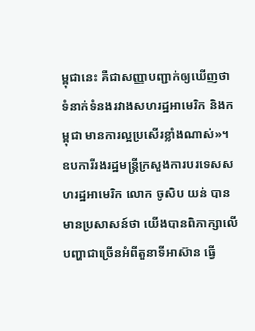ម្ពុជានេះ គឺជាសញ្ញាបញ្ជាក់ឲ្យឃើញថា ទំនាក់ទំនងរវាងសហរដ្ឋអាមេរិក និងកម្ពុជា មានការល្អប្រសើរខ្លាំងណាស់»។
ឧបការីរងរដ្ឋមន្រ្តីក្រសួងការបរទេសសហរដ្ឋអាមេរិក លោក ចូសិប យន់ បានមានប្រសាសន៍ថា យើងបានពិភាក្សាលើបញ្ហាជាច្រើនអំពីតួនាទីអាស៊ាន ធ្វើ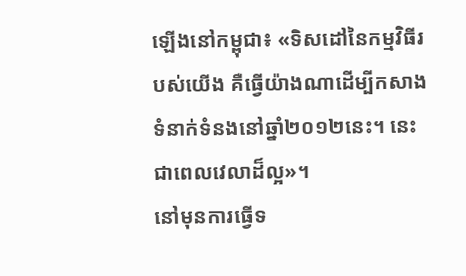ឡើងនៅកម្ពុជា៖ «ទិសដៅនៃកម្មវិធីរបស់យើង គឺធ្វើយ៉ាងណាដើម្បីកសាងទំនាក់ទំនងនៅឆ្នាំ២០១២នេះ។ នេះជាពេលវេលាដ៏ល្អ»។
នៅមុនការធ្វើទ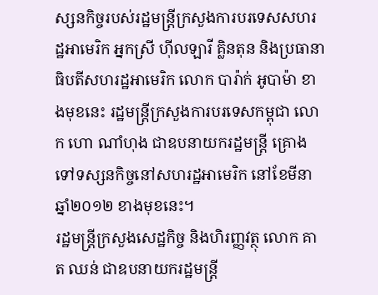ស្សនកិច្ចរបស់រដ្ឋមន្រ្តីក្រសួងការបរទេសសហរដ្ឋអាមេរិក អ្នកស្រី ហ៊ីលឡារី គ្លិនតុន និងប្រធានាធិបតីសហរដ្ឋអាមេរិក លោក បារ៉ាក់ អូបាម៉ា ខាងមុខនេះ រដ្ឋមន្រ្តីក្រសួងការបរទេសកម្ពុជា លោក ហោ ណាំហុង ជាឧបនាយករដ្ឋមន្រ្តី គ្រោងទៅទស្សនកិច្ចនៅសហរដ្ឋអាមេរិក នៅខែមីនា ឆ្នាំ២០១២ ខាងមុខនេះ។
រដ្ឋមន្រ្តីក្រសួងសេដ្ឋកិច្ច និងហិរញ្ញវត្ថុ លោក គាត ឈន់ ជាឧបនាយករដ្ឋមន្រ្តី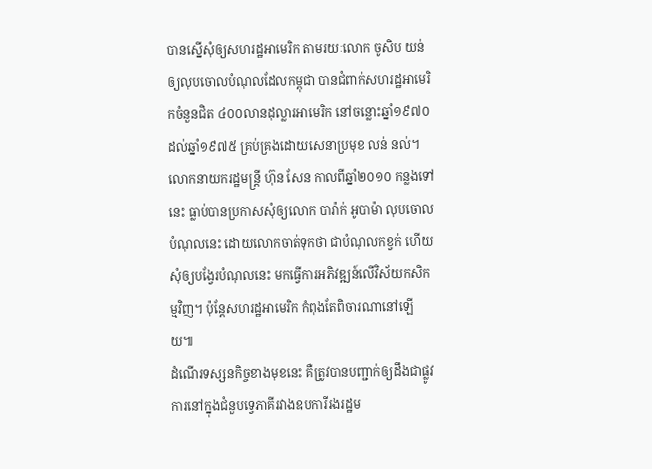បានស្នើសុំឲ្យសហរដ្ឋអាមេរិក តាមរយៈលោក ចូសិប យន់ ឲ្យលុបចោលបំណុលដែលកម្ពុជា បានជំពាក់សហរដ្ឋអាមេរិកចំនួនជិត ៤០០លានដុល្លារអាមេរិក នៅចន្លោះឆ្នាំ១៩៧០ ដល់ឆ្នាំ១៩៧៥ គ្រប់គ្រងដោយសេនាប្រមុខ លន់ នល់។
លោកនាយករដ្ឋមន្រ្តី ហ៊ុន សែន កាលពីឆ្នាំ២០១០ កន្លងទៅនេះ ធ្លាប់បានប្រកាសសុំឲ្យលោក បារ៉ាក់ អូបាម៉ា លុបចោលបំណុលនេះ ដោយលោកចាត់ទុកថា ជាបំណុលកខ្វក់ ហើយសុំឲ្យបង្វែរបំណុលនេះ មកធ្វើការអភិវឌ្ឍន៍លើវិស័យកសិកម្មវិញ។ ប៉ុន្តែសហរដ្ឋអាមេរិក កំពុងតែពិចារណានៅឡើយ៕
ដំណើរទស្សនកិច្ចខាងមុខនេះ គឺត្រូវបានបញ្ជាក់ឲ្យដឹងជាផ្លូវការនៅក្នុងជំនួបទ្វេភាគីរវាងឧបការីរងរដ្ឋម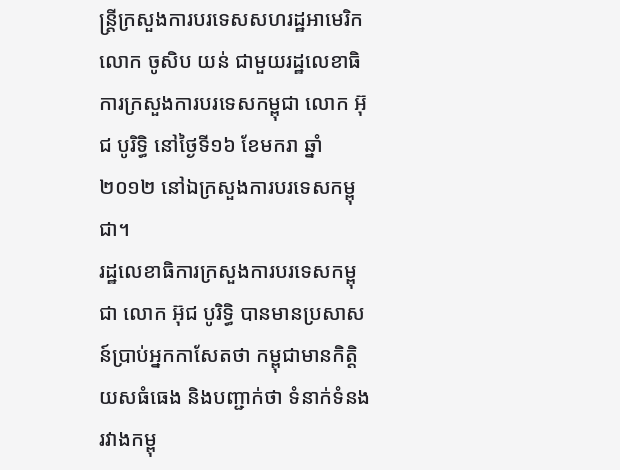ន្រ្តីក្រសួងការបរទេសសហរដ្ឋអាមេរិក លោក ចូសិប យន់ ជាមួយរដ្ឋលេខាធិការក្រសួងការបរទេសកម្ពុជា លោក អ៊ុជ បូរិទ្ធិ នៅថ្ងៃទី១៦ ខែមករា ឆ្នាំ២០១២ នៅឯក្រសួងការបរទេសកម្ពុជា។
រដ្ឋលេខាធិការក្រសួងការបរទេសកម្ពុជា លោក អ៊ុជ បូរិទ្ធិ បានមានប្រសាសន៍ប្រាប់អ្នកកាសែតថា កម្ពុជាមានកិត្តិយសធំធេង និងបញ្ជាក់ថា ទំនាក់ទំនងរវាងកម្ពុ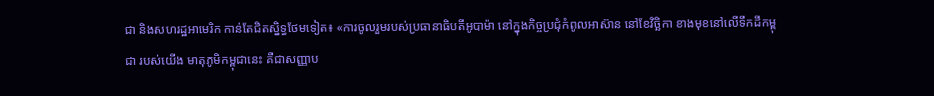ជា និងសហរដ្ឋអាមេរិក កាន់តែជិតស្និទ្ធថែមទៀត៖ «ការចូលរួមរបស់ប្រធានាធិបតីអូបាម៉ា នៅក្នុងកិច្ចប្រជុំកំពូលអាស៊ាន នៅខែវិច្ឆិកា ខាងមុខនៅលើទឹកដីកម្ពុជា របស់យើង មាតុភូមិកម្ពុជានេះ គឺជាសញ្ញាប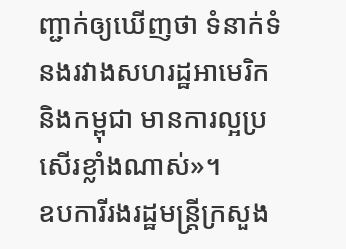ញ្ជាក់ឲ្យឃើញថា ទំនាក់ទំនងរវាងសហរដ្ឋអាមេរិក និងកម្ពុជា មានការល្អប្រសើរខ្លាំងណាស់»។
ឧបការីរងរដ្ឋមន្រ្តីក្រសួង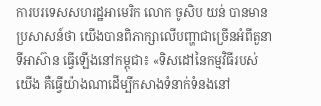ការបរទេសសហរដ្ឋអាមេរិក លោក ចូសិប យន់ បានមានប្រសាសន៍ថា យើងបានពិភាក្សាលើបញ្ហាជាច្រើនអំពីតួនាទីអាស៊ាន ធ្វើឡើងនៅកម្ពុជា៖ «ទិសដៅនៃកម្មវិធីរបស់យើង គឺធ្វើយ៉ាងណាដើម្បីកសាងទំនាក់ទំនងនៅ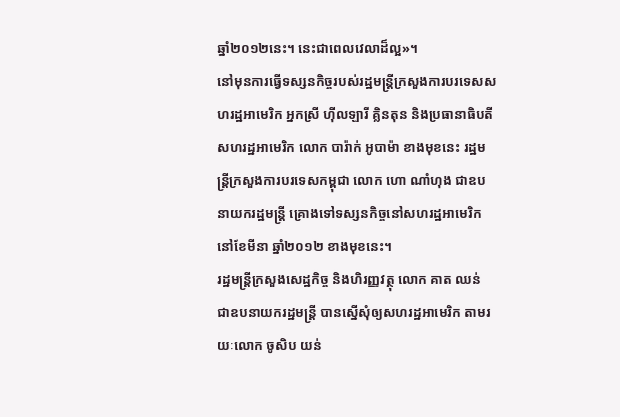ឆ្នាំ២០១២នេះ។ នេះជាពេលវេលាដ៏ល្អ»។
នៅមុនការធ្វើទស្សនកិច្ចរបស់រដ្ឋមន្រ្តីក្រសួងការបរទេសសហរដ្ឋអាមេរិក អ្នកស្រី ហ៊ីលឡារី គ្លិនតុន និងប្រធានាធិបតីសហរដ្ឋអាមេរិក លោក បារ៉ាក់ អូបាម៉ា ខាងមុខនេះ រដ្ឋមន្រ្តីក្រសួងការបរទេសកម្ពុជា លោក ហោ ណាំហុង ជាឧបនាយករដ្ឋមន្រ្តី គ្រោងទៅទស្សនកិច្ចនៅសហរដ្ឋអាមេរិក នៅខែមីនា ឆ្នាំ២០១២ ខាងមុខនេះ។
រដ្ឋមន្រ្តីក្រសួងសេដ្ឋកិច្ច និងហិរញ្ញវត្ថុ លោក គាត ឈន់ ជាឧបនាយករដ្ឋមន្រ្តី បានស្នើសុំឲ្យសហរដ្ឋអាមេរិក តាមរយៈលោក ចូសិប យន់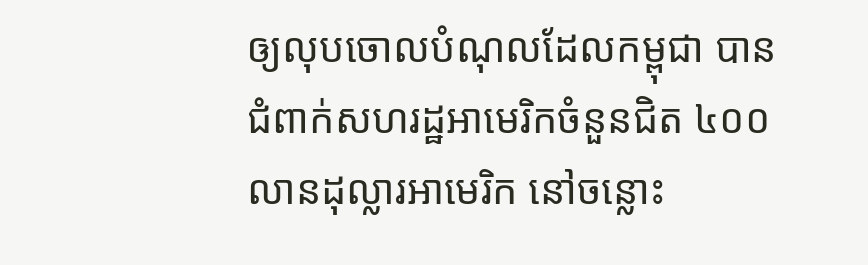ឲ្យលុបចោលបំណុលដែលកម្ពុជា បានជំពាក់សហរដ្ឋអាមេរិកចំនួនជិត ៤០០លានដុល្លារអាមេរិក នៅចន្លោះ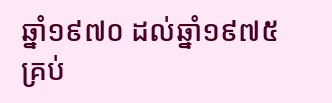ឆ្នាំ១៩៧០ ដល់ឆ្នាំ១៩៧៥ គ្រប់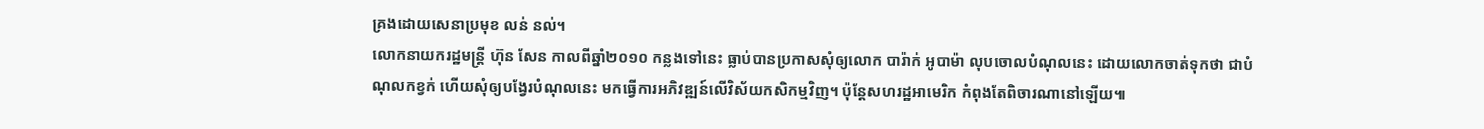គ្រងដោយសេនាប្រមុខ លន់ នល់។
លោកនាយករដ្ឋមន្រ្តី ហ៊ុន សែន កាលពីឆ្នាំ២០១០ កន្លងទៅនេះ ធ្លាប់បានប្រកាសសុំឲ្យលោក បារ៉ាក់ អូបាម៉ា លុបចោលបំណុលនេះ ដោយលោកចាត់ទុកថា ជាបំណុលកខ្វក់ ហើយសុំឲ្យបង្វែរបំណុលនេះ មកធ្វើការអភិវឌ្ឍន៍លើវិស័យកសិកម្មវិញ។ ប៉ុន្តែសហរដ្ឋអាមេរិក កំពុងតែពិចារណានៅឡើយ៕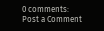0 comments:
Post a Comment